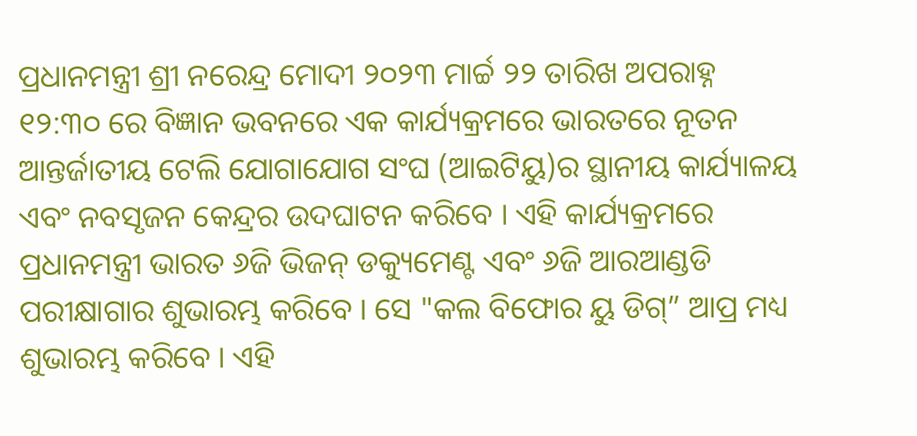ପ୍ରଧାନମନ୍ତ୍ରୀ ଶ୍ରୀ ନରେନ୍ଦ୍ର ମୋଦୀ ୨୦୨୩ ମାର୍ଚ୍ଚ ୨୨ ତାରିଖ ଅପରାହ୍ନ ୧୨:୩୦ ରେ ବିଜ୍ଞାନ ଭବନରେ ଏକ କାର୍ଯ୍ୟକ୍ରମରେ ଭାରତରେ ନୂତନ ଆନ୍ତର୍ଜାତୀୟ ଟେଲି ଯୋଗାଯୋଗ ସଂଘ (ଆଇଟିୟୁ)ର ସ୍ଥାନୀୟ କାର୍ଯ୍ୟାଳୟ ଏବଂ ନବସୃଜନ କେନ୍ଦ୍ରର ଉଦଘାଟନ କରିବେ । ଏହି କାର୍ଯ୍ୟକ୍ରମରେ ପ୍ରଧାନମନ୍ତ୍ରୀ ଭାରତ ୬ଜି ଭିଜନ୍ ଡକ୍ୟୁମେଣ୍ଟ ଏବଂ ୬ଜି ଆରଆଣ୍ଡଡି ପରୀକ୍ଷାଗାର ଶୁଭାରମ୍ଭ କରିବେ । ସେ "କଲ ବିଫୋର ୟୁ ଡିଗ୍” ଆପ୍ର ମଧ୍ୟ ଶୁଭାରମ୍ଭ କରିବେ । ଏହି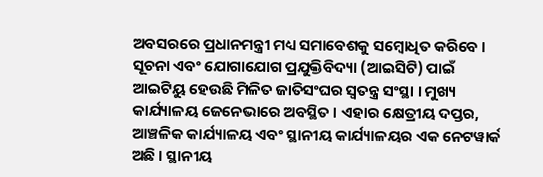ଅବସରରେ ପ୍ରଧାନମନ୍ତ୍ରୀ ମଧ୍ୟ ସମାବେଶକୁ ସମ୍ବୋଧିତ କରିବେ ।
ସୂଚନା ଏବଂ ଯୋଗାଯୋଗ ପ୍ରଯୁକ୍ତିବିଦ୍ୟା (ଆଇସିଟି) ପାଇଁ ଆଇଟିୟୁ ହେଉଛି ମିଳିତ ଜାତିସଂଘର ସ୍ୱତନ୍ତ୍ର ସଂସ୍ଥା । ମୁଖ୍ୟ କାର୍ଯ୍ୟାଳୟ ଜେନେଭାରେ ଅବସ୍ଥିତ । ଏହାର କ୍ଷେତ୍ରୀୟ ଦପ୍ତର, ଆଞ୍ଚଳିକ କାର୍ଯ୍ୟାଳୟ ଏବଂ ସ୍ଥାନୀୟ କାର୍ଯ୍ୟାଳୟର ଏକ ନେଟୱାର୍କ ଅଛି । ସ୍ଥାନୀୟ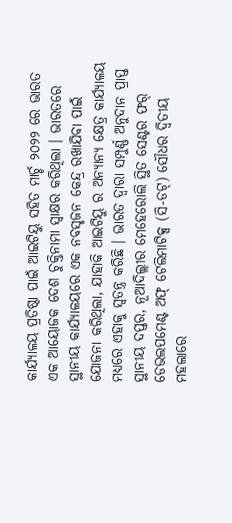କାର୍ଯ୍ୟାଳୟ ପ୍ରତିଷ୍ଠା ପାଇଁ ଆଇଟିୟୁ ସହିତ ମାର୍ଚ୍ଚ ୨୦୨୨ ରେ ଭାରତ ଏକ ଆୟୋଜକ ଦେଶ ଚୁକ୍ତିନାମା ସ୍ୱାକ୍ଷର କରିଥିଲା । ଭାରତରେ ସ୍ଥାନୀୟ କାର୍ଯ୍ୟାଳୟରେ ଏକ ନବସୃଜନ କେନ୍ଦ୍ର ରଖାଯିବା ପାଇଁ ଯୋଜନା କରିଥିଲା, ଯାହାକି ଆଇଟିୟୁ ର ଅନ୍ୟାନ୍ୟ କ୍ଷେତ୍ର କାର୍ଯ୍ୟାଳୟ ମଧ୍ୟରେ ଏହାକୁ ସ୍ୱତନ୍ତ୍ର କରିଛି । ଭାରତ ଦ୍ୱାରା ସମ୍ପୁର୍ଣ୍ଣ ଅନୁଦାନ ପ୍ରାପ୍ତ ସ୍ଥାନୀୟ ଦପ୍ତର, ନୂଆଦିଲ୍ଲୀର ମେହେରୋଲି ସ୍ଥିତ ସେଣ୍ଟର ଫର୍ ଡେଭଲପମେଣ୍ଟ ଅଫ୍ ଟେଲିମାଟିକ୍ସ (ସି-ଡଟ୍) ସୌଧର ଦ୍ୱିତୀୟ ମହଲାରେ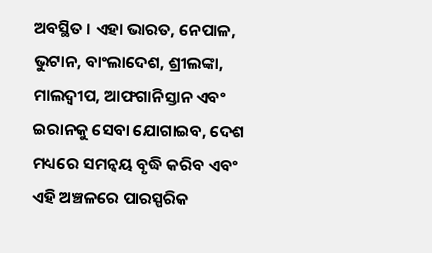ଅବସ୍ଥିତ । ଏହା ଭାରତ, ନେପାଳ, ଭୁଟାନ, ବାଂଲାଦେଶ, ଶ୍ରୀଲଙ୍କା, ମାଲଦ୍ୱୀପ, ଆଫଗାନିସ୍ତାନ ଏବଂ ଇରାନକୁ ସେବା ଯୋଗାଇବ, ଦେଶ ମଧ୍ୟରେ ସମନ୍ୱୟ ବୃଦ୍ଧି କରିବ ଏବଂ ଏହି ଅଞ୍ଚଳରେ ପାରସ୍ପରିକ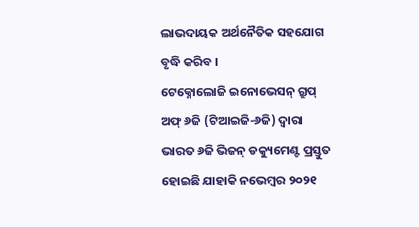ଲାଭଦାୟକ ଅର୍ଥନୈତିକ ସହଯୋଗ ବୃଦ୍ଧି କରିବ ।
ଟେକ୍ନୋଲୋଜି ଇନୋଭେସନ୍ ଗ୍ରୁପ୍ ଅଫ୍ ୬ଜି (ଟିଆଇଜି-୬ଜି) ଦ୍ୱାରା ଭାରତ ୬ଜି ଭିଜନ୍ ଡକ୍ୟୁମେଣ୍ଟ ପ୍ରସ୍ତୁତ ହୋଇଛି ଯାହାକି ନଭେମ୍ବର ୨୦୨୧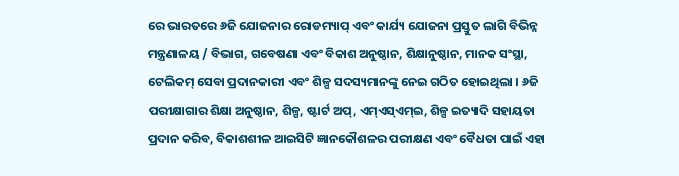ରେ ଭାରତରେ ୬ଜି ଯୋଜନାର ରୋଡମ୍ୟାପ୍ ଏବଂ କାର୍ଯ୍ୟ ଯୋଜନା ପ୍ରସ୍ତୁତ ଲାଗି ବିଭିନ୍ନ ମନ୍ତ୍ରଣାଳୟ / ବିଭାଗ, ଗବେଷଣା ଏବଂ ବିକାଶ ଅନୁଷ୍ଠାନ, ଶିକ୍ଷାନୁଷ୍ଠାନ, ମାନକ ସଂସ୍ଥା, ଟେଲିକମ୍ ସେବା ପ୍ରଦାନକାରୀ ଏବଂ ଶିଳ୍ପ ସଦସ୍ୟମାନଙ୍କୁ ନେଇ ଗଠିତ ହୋଇଥିଲା । ୬ଜି ପରୀକ୍ଷାଗାର ଶିକ୍ଷା ଅନୁଷ୍ଠାନ, ଶିଳ୍ପ, ଷ୍ଟାର୍ଟ ଅପ୍, ଏମ୍ଏସ୍ଏମ୍ଇ, ଶିଳ୍ପ ଇତ୍ୟାଦି ସହାୟତା ପ୍ରଦାନ କରିବ, ବିକାଶଶୀଳ ଆଇସିଟି ଜ୍ଞାନକୌଶଳର ପରୀକ୍ଷଣ ଏବଂ ବୈଧତା ପାଇଁ ଏହା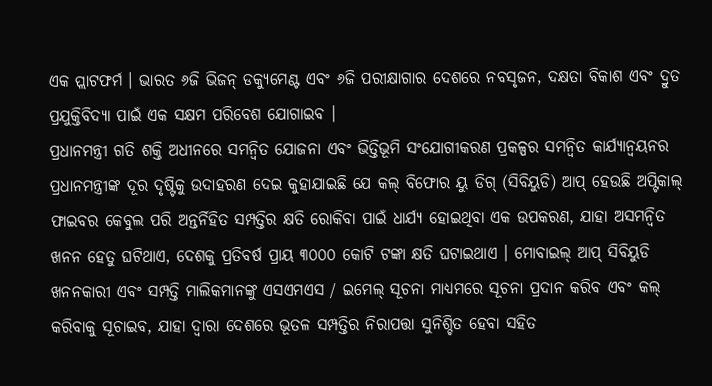ଏକ ପ୍ଲାଟଫର୍ମ । ଭାରତ ୬ଜି ଭିଜନ୍ ଡକ୍ୟୁମେଣ୍ଟ ଏବଂ ୬ଜି ପରୀକ୍ଷାଗାର ଦେଶରେ ନବସୃଜନ, ଦକ୍ଷତା ବିକାଶ ଏବଂ ଦ୍ରୁତ ପ୍ରଯୁକ୍ତିବିଦ୍ୟା ପାଇଁ ଏକ ସକ୍ଷମ ପରିବେଶ ଯୋଗାଇବ ।
ପ୍ରଧାନମନ୍ତ୍ରୀ ଗତି ଶକ୍ତି ଅଧୀନରେ ସମନ୍ୱିତ ଯୋଜନା ଏବଂ ଭିତ୍ତିଭୂମି ସଂଯୋଗୀକରଣ ପ୍ରକଳ୍ପର ସମନ୍ୱିତ କାର୍ଯ୍ୟାନ୍ୱୟନର ପ୍ରଧାନମନ୍ତ୍ରୀଙ୍କ ଦୂର ଦୃଷ୍ଟିକୁ ଉଦାହରଣ ଦେଇ କୁହାଯାଇଛି ଯେ କଲ୍ ବିଫୋର ୟୁ ଡିଗ୍ (ସିବିୟୁଡି) ଆପ୍ ହେଉଛି ଅପ୍ଟିକାଲ୍ ଫାଇବର କେବୁଲ ପରି ଅନ୍ତର୍ନିହିତ ସମ୍ପତ୍ତିର କ୍ଷତି ରୋକିବା ପାଇଁ ଧାର୍ଯ୍ୟ ହୋଇଥିବା ଏକ ଉପକରଣ, ଯାହା ଅସମନ୍ୱିତ ଖନନ ହେତୁ ଘଟିଥାଏ, ଦେଶକୁ ପ୍ରତିବର୍ଷ ପ୍ରାୟ ୩୦୦୦ କୋଟି ଟଙ୍କା କ୍ଷତି ଘଟାଇଥାଏ । ମୋବାଇଲ୍ ଆପ୍ ସିବିୟୁଡି ଖନନକାରୀ ଏବଂ ସମ୍ପତ୍ତି ମାଲିକମାନଙ୍କୁ ଏସଏମଏସ / ଇମେଲ୍ ସୂଚନା ମାଧ୍ୟମରେ ସୂଚନା ପ୍ରଦାନ କରିବ ଏବଂ କଲ୍ କରିବାକୁ ସୂଚାଇବ, ଯାହା ଦ୍ୱାରା ଦେଶରେ ଭୂତଳ ସମ୍ପତ୍ତିର ନିରାପତ୍ତା ସୁନିଶ୍ଚିତ ହେବା ସହିତ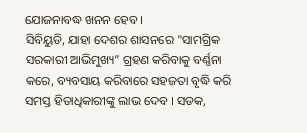ଯୋଜନାବଦ୍ଧ ଖନନ ହେବ ।
ସିବିୟୁଡି, ଯାହା ଦେଶର ଶାସନରେ "ସାମଗ୍ରିକ ସରକାରୀ ଆଭିମୁଖ୍ୟ” ଗ୍ରହଣ କରିବାକୁ ବର୍ଣ୍ଣନା କରେ, ବ୍ୟବସାୟ କରିବାରେ ସହଜତା ବୃଦ୍ଧି କରି ସମସ୍ତ ହିତାଧିକାରୀଙ୍କୁ ଲାଭ ଦେବ । ସଡକ,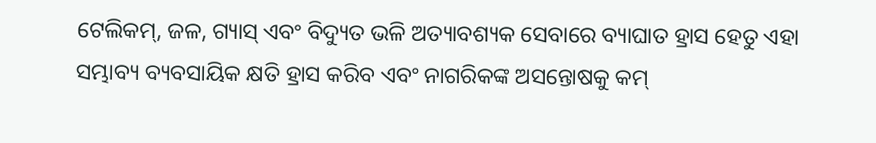ଟେଲିକମ୍, ଜଳ, ଗ୍ୟାସ୍ ଏବଂ ବିଦ୍ୟୁତ ଭଳି ଅତ୍ୟାବଶ୍ୟକ ସେବାରେ ବ୍ୟାଘାତ ହ୍ରାସ ହେତୁ ଏହା ସମ୍ଭାବ୍ୟ ବ୍ୟବସାୟିକ କ୍ଷତି ହ୍ରାସ କରିବ ଏବଂ ନାଗରିକଙ୍କ ଅସନ୍ତୋଷକୁ କମ୍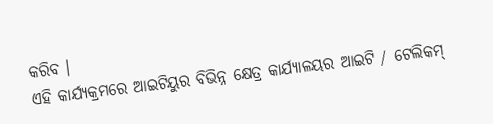କରିବ ।
ଏହି କାର୍ଯ୍ୟକ୍ରମରେ ଆଇଟିୟୁର ବିଭିନ୍ନ କ୍ଷେତ୍ର କାର୍ଯ୍ୟାଳୟର ଆଇଟି / ଟେଲିକମ୍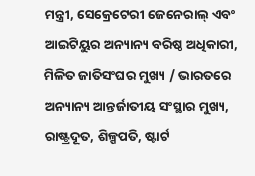ମନ୍ତ୍ରୀ, ସେକ୍ରେଟେରୀ ଜେନେରାଲ୍ ଏବଂ ଆଇଟିୟୁର ଅନ୍ୟାନ୍ୟ ବରିଷ୍ଠ ଅଧିକାରୀ, ମିଳିତ ଜାତିସଂଘର ମୁଖ୍ୟ / ଭାରତରେ ଅନ୍ୟାନ୍ୟ ଆନ୍ତର୍ଜାତୀୟ ସଂସ୍ଥାର ମୁଖ୍ୟ, ରାଷ୍ଟ୍ରଦୂତ, ଶିଳ୍ପପତି, ଷ୍ଟାର୍ଟ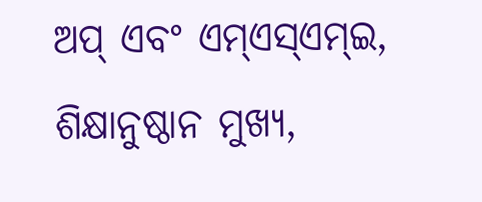ଅପ୍ ଏବଂ ଏମ୍ଏସ୍ଏମ୍ଇ, ଶିକ୍ଷାନୁଷ୍ଠାନ ମୁଖ୍ୟ,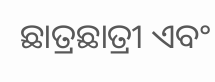ଛାତ୍ରଛାତ୍ରୀ ଏବଂ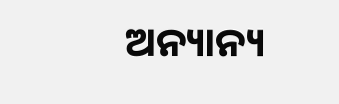ଅନ୍ୟାନ୍ୟ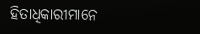ହିତାଧିକାରୀମାନେ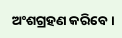ଅଂଶଗ୍ରହଣ କରିବେ ।